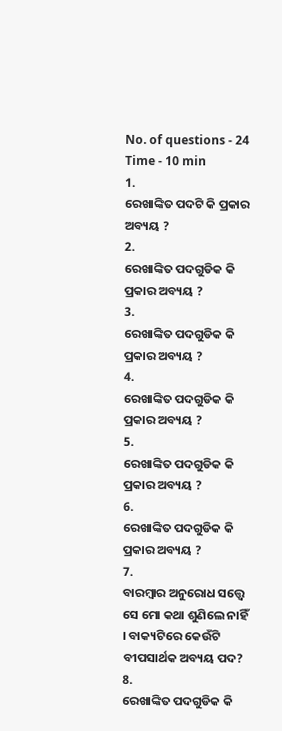No. of questions - 24
Time - 10 min
1.
ରେଖାଙ୍କିତ ପଦଟି କି ପ୍ରକାର ଅବ୍ୟୟ ?
2.
ରେଖାଙ୍କିତ ପଦଗୁଡିକ କି ପ୍ରକାର ଅବ୍ୟୟ ?
3.
ରେଖାଙ୍କିତ ପଦଗୁଡିକ କି ପ୍ରକାର ଅବ୍ୟୟ ?
4.
ରେଖାଙ୍କିତ ପଦଗୁଡିକ କି ପ୍ରକାର ଅବ୍ୟୟ ?
5.
ରେଖାଙ୍କିତ ପଦଗୁଡିକ କି ପ୍ରକାର ଅବ୍ୟୟ ?
6.
ରେଖାଙ୍କିତ ପଦଗୁଡିକ କି ପ୍ରକାର ଅବ୍ୟୟ ?
7.
ବାରମ୍ବାର ଅନୁରୋଧ ସତ୍ତ୍ୱେ ସେ ମୋ କଥା ଶୁଣିଲେ ନାହିଁ । ବାକ୍ୟଟିରେ କେଉଁଟି ବୀପସାର୍ଥକ ଅବ୍ୟୟ ପଦ?
8.
ରେଖାଙ୍କିତ ପଦଗୁଡିକ କି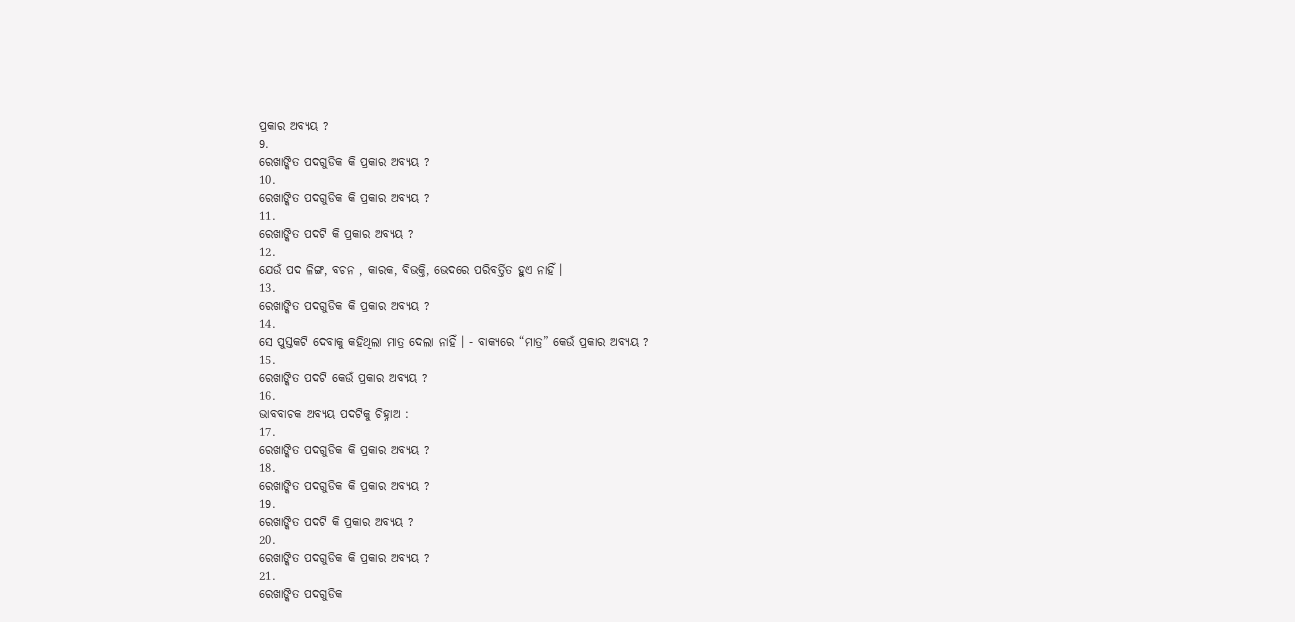ପ୍ରକାର ଅବ୍ୟୟ ?
9.
ରେଖାଙ୍କିତ ପଦଗୁଡିକ କି ପ୍ରକାର ଅବ୍ୟୟ ?
10.
ରେଖାଙ୍କିତ ପଦଗୁଡିକ କି ପ୍ରକାର ଅବ୍ୟୟ ?
11.
ରେଖାଙ୍କିତ ପଦଟି କି ପ୍ରକାର ଅବ୍ୟୟ ?
12.
ଯେଉଁ ପଦ ଳିଙ୍ଗ, ବଚନ , କାରକ, ବିଭକ୍ତି, ଭେଦରେ ପରିବର୍ତ୍ତିତ ହୁଏ ନାହିଁ ।
13.
ରେଖାଙ୍କିତ ପଦଗୁଡିକ କି ପ୍ରକାର ଅବ୍ୟୟ ?
14.
ସେ ପୁସ୍ତକଟି ଦେବାକୁ କହିଥିଲା ମାତ୍ର ଦେଲା ନାହିଁ । - ବାକ୍ୟରେ “ମାତ୍ର” କେଉଁ ପ୍ରକାର ଅବ୍ୟୟ ?
15.
ରେଖାଙ୍କିତ ପଦଟି କେଉଁ ପ୍ରକାର ଅବ୍ୟୟ ?
16.
ଭାବବାଚକ ଅବ୍ୟୟ ପଦଟିକୁ ଚିହ୍ନାଅ :
17.
ରେଖାଙ୍କିତ ପଦଗୁଡିକ କି ପ୍ରକାର ଅବ୍ୟୟ ?
18.
ରେଖାଙ୍କିତ ପଦଗୁଡିକ କି ପ୍ରକାର ଅବ୍ୟୟ ?
19.
ରେଖାଙ୍କିତ ପଦଟି କି ପ୍ରକାର ଅବ୍ୟୟ ?
20.
ରେଖାଙ୍କିତ ପଦଗୁଡିକ କି ପ୍ରକାର ଅବ୍ୟୟ ?
21.
ରେଖାଙ୍କିତ ପଦଗୁଡିକ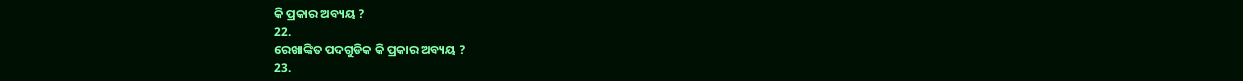କି ପ୍ରକାର ଅବ୍ୟୟ ?
22.
ରେଖାଙ୍କିତ ପଦଗୁଡିକ କି ପ୍ରକାର ଅବ୍ୟୟ ?
23.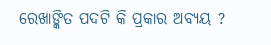ରେଖାଙ୍କିତ ପଦଟି କି ପ୍ରକାର ଅବ୍ୟୟ ?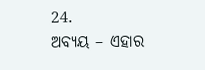24.
ଅବ୍ୟୟ – ଏହାର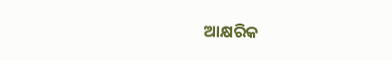ଆକ୍ଷରିକ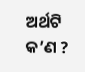ଅର୍ଥଟି କ’ଣ ?